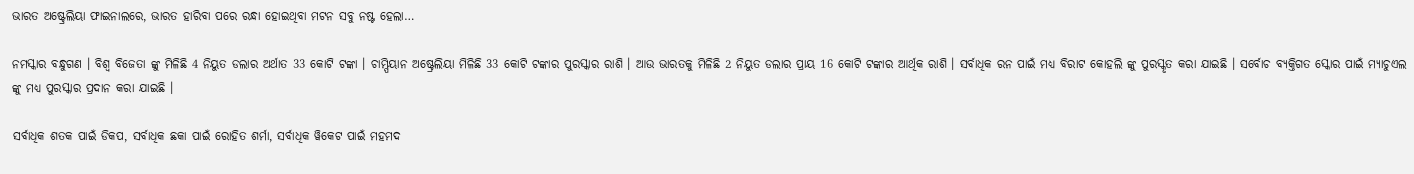ଭାରତ ଅଷ୍ଟ୍ରେଲିୟା ଫାଇନାଲରେ, ଭାରତ ହାରିବା ପରେ ରନ୍ଧା ହୋଇଥିବା ମଟନ ସବୁ ନଷ୍ଟ ହେଲା…

ନମସ୍କାର ବନ୍ଧୁଗଣ । ବିଶ୍ଵ ବିଜେତା ଙ୍କୁ ମିଳିଛି 4 ନିୟୁତ ଡଲାର ଅର୍ଥାତ 33 କୋଟି ଟଙ୍କା । ଚାମ୍ପିୟାନ ଅଷ୍ଟ୍ରେଲିୟା ମିଳିଛି 33 କୋଟି ଟଙ୍କାର ପୁରସ୍କାର ରାଶି । ଆଉ ଭାରତକୁ ମିଳିଛି 2 ନିୟୁତ ଡଲାର ପ୍ରାୟ 16 କୋଟି ଟଙ୍କାର ଆର୍ଥିକ ରାଶି । ସର୍ବାଧିକ ରନ ପାଇଁ ମଧ୍ୟ ବିରାଟ କୋହଲି ଙ୍କୁ ପୁରସ୍କୃତ କରା ଯାଇଛି । ସର୍ବୋଚ ବ୍ୟକ୍ତିଗତ ସ୍କୋର ପାଇଁ ମ୍ୟାଚୁଏଲ ଙ୍କୁ ମଧ୍ୟ ପୁରସ୍କାର ପ୍ରଦାନ କରା ଯାଇଛି ।

ସର୍ବାଧିକ ଶତକ ପାଇଁ ଡିକପ, ସର୍ବାଧିକ ଛକା ପାଇଁ ରୋହିତ ଶର୍ମା, ସର୍ବାଧିକ ୱିକେଟ ପାଇଁ ମହମଦ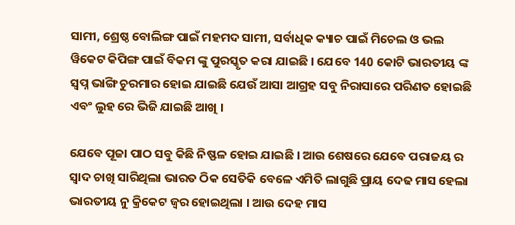ସାମୀ, ଶ୍ରେଷ୍ଠ ବୋଲିଙ୍ଗ ପାଇଁ ମହମଦ ସାମୀ, ସର୍ବାଧିକ କ୍ୟାଚ ପାଇଁ ମିଚେଲ ଓ ଭଲ ୱିକେଟ କିପିଙ୍ଗ ପାଇଁ ବିକମ ଙ୍କୁ ପୁରସ୍କୃତ କରା ଯାଇଛି । ଯେବେ 140 କୋଟି ଭାରତୀୟ ଙ୍କ ସ୍ଵପ୍ନ ଭାଙ୍ଗି ଚୁରମାର ହୋଇ ଯାଇଛି ଯେଉଁ ଆସା ଆଗ୍ରହ ସବୁ ନିରାସାରେ ପରିଣତ ହୋଇଛି ଏବଂ ଲୁହ ରେ ଭିଜି ଯାଇଛି ଆଖି ।

ଯେବେ ପୂଜା ପାଠ ସବୁ କିଛି ନିଷ୍ଫଳ ହୋଇ ଯାଇଛି । ଆଉ ଶେଷରେ ଯେବେ ପରାଜୟ ର ସ୍ଵାଦ ଚାଖି ସାରିଥିଲା ଭାରତ ଠିକ ସେତିକି ବେଳେ ଏମିତି ଲାଗୁଛି ପ୍ରାୟ ଦେଢ ମାସ ହେଲା ଭାରତୀୟ ନୁ କ୍ରିକେଟ ଜ୍ଵର ହୋଇଥିଲା । ଆଉ ଦେହ ମାସ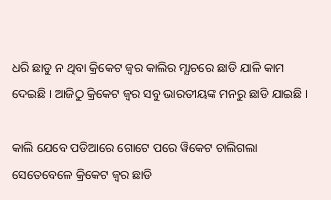ଧରି ଛାଡୁ ନ ଥିବା କ୍ରିକେଟ ଜ୍ଵର କାଲିର ମ୍ଯାଚରେ ଛାଡି ଯାଳି କାମ ଦେଇଛି । ଆଜିଠୁ କ୍ରିକେଟ ଜ୍ଵର ସବୁ ଭାରତୀୟଙ୍କ ମନରୁ ଛାଡି ଯାଇଛି ।

କାଲି ଯେବେ ପଡିଆରେ ଗୋଟେ ପରେ ୱିକେଟ ଚାଲିଗଲା ସେତେବେଳେ କ୍ରିକେଟ ଜ୍ଵର ଛାଡି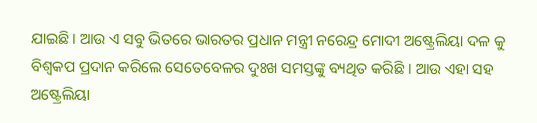ଯାଇଛି । ଆଉ ଏ ସବୁ ଭିତରେ ଭାରତର ପ୍ରଧାନ ମନ୍ତ୍ରୀ ନରେନ୍ଦ୍ର ମୋଦୀ ଅଷ୍ଟ୍ରେଲିୟା ଦଳ କୁ ବିଶ୍ଵକପ ପ୍ରଦାନ କରିଲେ ସେତେବେଳର ଦୁଃଖ ସମସ୍ତଙ୍କୁ ବ୍ୟଥିତ କରିଛି । ଆଉ ଏହା ସହ ଅଷ୍ଟ୍ରେଲିୟା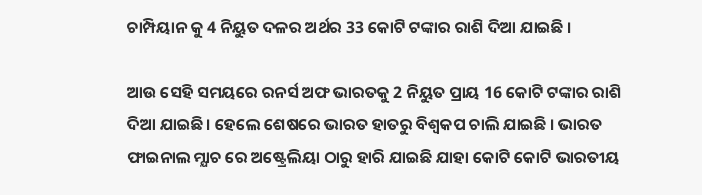ଚାମ୍ପିୟାନ କୁ 4 ନିୟୁତ ଦଳର ଅର୍ଥର 33 କୋଟି ଟଙ୍କାର ରାଶି ଦିଆ ଯାଇଛି ।

ଆଉ ସେହି ସମୟରେ ରନର୍ସ ଅଫ ଭାରତକୁ 2 ନିୟୁତ ପ୍ରାୟ 16 କୋଟି ଟଙ୍କାର ରାଶି ଦିଆ ଯାଇଛି । ହେଲେ ଶେଷରେ ଭାରତ ହାତରୁ ବିଶ୍ଵକପ ଚାଲି ଯାଇଛି । ଭାରତ ଫାଇନାଲ ମ୍ଯାଚ ରେ ଅଷ୍ଟ୍ରେଲିୟା ଠାରୁ ହାରି ଯାଇଛି ଯାହା କୋଟି କୋଟି ଭାରତୀୟ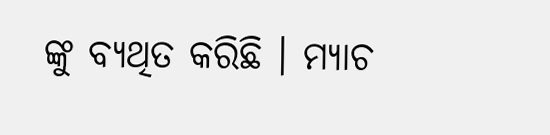ଙ୍କୁ ବ୍ୟଥିତ କରିଛି । ମ୍ଯାଚ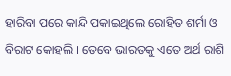ହାରିବା ପରେ କାନ୍ଦି ପକାଇଥିଲେ ରୋହିତ ଶର୍ମା ଓ ବିରାଟ କୋହଲି । ତେବେ ଭାରତକୁ ଏତେ ଅର୍ଥ ରାଶି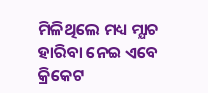ମିଳିଥିଲେ ମଧ୍ୟ ମ୍ଯାଚ ହାରିବା ନେଇ ଏବେ କ୍ରିକେଟ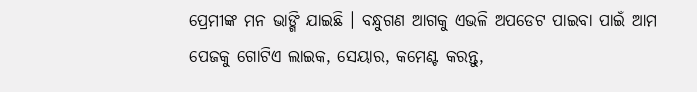ପ୍ରେମୀଙ୍କ ମନ ଭାଙ୍ଗି ଯାଇଛି । ବନ୍ଧୁଗଣ ଆଗକୁ ଏଭଳି ଅପଡେଟ ପାଇବା ପାଇଁ ଆମ ପେଜକୁ ଗୋଟିଏ ଲାଇକ, ସେୟାର, କମେଣ୍ଟ କରନ୍ତୁ,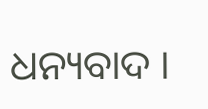ଧନ୍ୟବାଦ ।